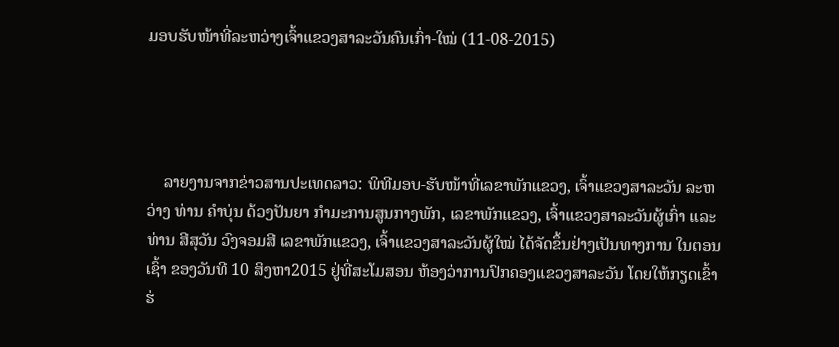ມອບຮັບໜ້າທີ່ລະຫວ່າງເຈົ້າແຂວງສາລະວັນຄົນເກົ່າ-ໃໝ່ (11-08-2015)




    ລາຍງານຈາກຂ່າວສານປະເທດລາວ: ພິທີມອບ-ຮັບໜ້າທີ່ເລຂາພັກແຂວງ, ເຈົ້າແຂວງສາລະວັນ ລະຫວ່າງ ທ່ານ ຄໍາບຸ່ນ ດ້ວງປັນຍາ ກຳມະການສູນກາງພັກ, ເລຂາພັກແຂວງ, ເຈົ້າແຂວງສາລະວັນຜູ້ເກົ່າ ແລະ ທ່ານ ສີສຸວັນ ວົງຈອມສີ ເລຂາພັກແຂວງ, ເຈົ້າແຂວງສາລະວັນຜູ້ໃໝ່ ໄດ້ຈັດຂຶ້ນຢ່າງເປັນທາງການ ໃນຕອນເຊົ້າ ຂອງວັນທີ 10 ສິງຫາ2015 ຢູ່ທີ່ສະໂມສອນ ຫ້ອງວ່າການປົກຄອງແຂວງສາລະວັນ ໂດຍໃຫ້ກຽດເຂົ້າຮ່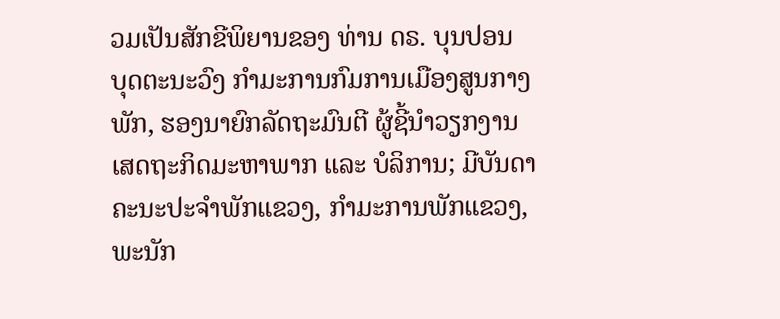ວມເປັນສັກຂີພິຍານຂອງ ທ່ານ ດຣ. ບຸນປອນ ບຸດຕະນະວົງ ກຳມະການກົມການເມືອງສູນກາງພັກ, ຮອງນາຍົກລັດຖະມົນຕີ ຜູ້ຊີ້ນໍາວຽກງານເສດຖະກິດມະຫາພາກ ແລະ ບໍລິການ; ມີບັນດາຄະນະປະຈໍາພັກແຂວງ, ກໍາມະການພັກແຂວງ, ພະນັກ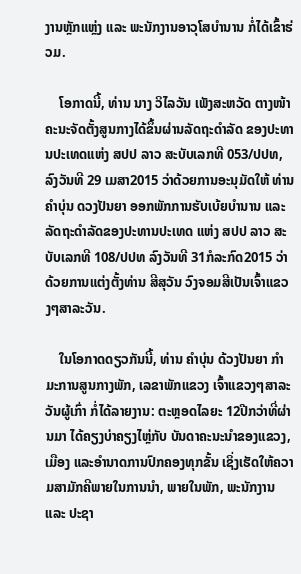ງານຫຼັກແຫຼ່ງ ແລະ ພະນັກງານອາວຸໂສບຳນານ ກໍ່ໄດ້ເຂົ້າຮ່ວມ.

    ໂອກາດນີ້, ທ່ານ ນາງ ວິໄລວັນ ເພັງສະຫວັດ ຕາງໜ້າຄະນະຈັດຕັ້ງສູນກາງໄດ້ຂຶ້ນຜ່ານລັດຖະດໍາລັດ ຂອງປະທານປະເທດແຫ່ງ ສປປ ລາວ ສະບັບເລກທີ 053/ປປທ, ລົງວັນທີ 29 ເມສາ2015 ວ່າດ້ວຍການອະນຸມັດໃຫ້ ທ່ານ ຄໍາບຸ່ນ ດວງປັນຍາ ອອກພັກການຮັບເບ້ຍບໍານານ ແລະ ລັດຖະດຳລັດຂອງປະທານປະເທດ ແຫ່ງ ສປປ ລາວ ສະບັບເລກທີ 108/ປປທ ລົງວັນທີ 31ກໍລະກົດ2015 ວ່າດ້ວຍການແຕ່ງຕັ້ງທ່ານ ສີສຸວັນ ວົງຈອມສີເປັນເຈົ້າແຂວງໆສາລະວັນ.

    ໃນໂອກາດດຽວກັນນີ້, ທ່ານ ຄໍາບຸ່ນ ດ້ວງປັນຍາ ກໍາມະການສູນກາງພັກ, ເລຂາພັກແຂວງ ເຈົ້າແຂວງໆສາລະວັນຜູ້ເກົ່າ ກໍ່ໄດ້ລາຍງານ: ຕະຫຼອດໄລຍະ 12ປີກວ່າທີ່ຜ່ານມາ ໄດ້ຄຽງບ່າຄຽງໄຫຼ່ກັບ ບັນດາຄະນະນຳຂອງແຂວງ, ເມືອງ ແລະອຳນາດການປົກຄອງທຸກຂັ້ນ ເຊິ່ງເຮັດໃຫ້ຄວາມສາມັກຄີພາຍໃນການນຳ, ພາຍໃນພັກ, ພະນັກງານ ແລະ ປະຊາ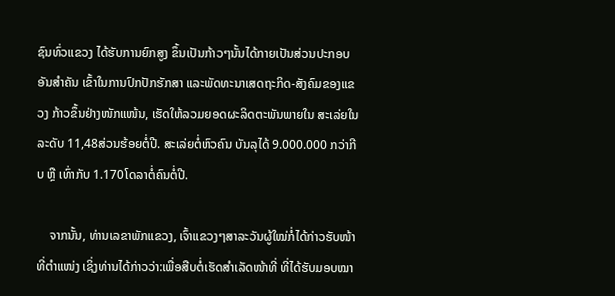ຊົນທົ່ວແຂວງ ໄດ້ຮັບການຍົກສູງ ຂຶ້ນເປັນກ້າວໆນັ້ນໄດ້ກາຍເປັນສ່ວນປະກອບອັນສໍາຄັນ ເຂົ້າໃນການປົກປັກຮັກສາ ແລະພັດທະນາເສດຖະກິດ-ສັງຄົມຂອງແຂວງ ກ້າວຂຶ້ນຢ່າງໜັກແໜ້ນ, ເຮັດໃຫ້ລວມຍອດຜະລິດຕະພັນພາຍໃນ ສະເລ່ຍໃນລະດັບ 11,48ສ່ວນຮ້ອຍຕໍ່ປີ. ສະເລ່ຍຕໍ່ຫົວຄົນ ບັນລຸໄດ້ 9.000.000 ກວ່າກີບ ຫຼື ເທົ່າກັບ 1.170ໂດລາຕໍ່ຄົນຕໍ່ປີ.

    ຈາກນັ້ນ, ທ່ານເລຂາພັກແຂວງ, ເຈົ້າແຂວງໆສາລະວັນຜູ້ໃໝ່ກໍ່ໄດ້ກ່າວຮັບໜ້າທີ່ຕຳແໜ່ງ ເຊິ່ງທ່ານໄດ້ກ່າວວ່າ:ເພື່ອສືບຕໍ່ເຮັດສຳເລັດໜ້າທີ່ ທີ່ໄດ້ຮັບມອບໝາ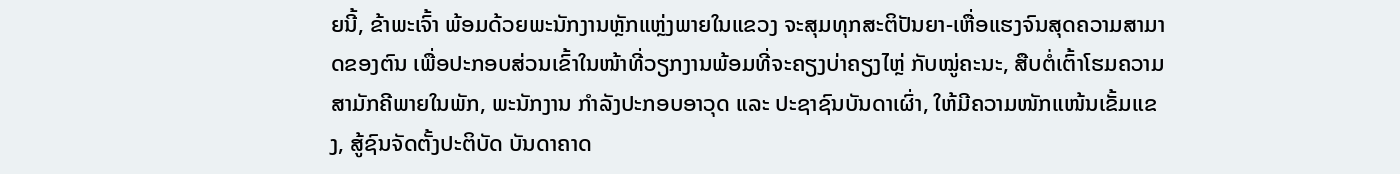ຍນີ້, ຂ້າພະເຈົ້າ ພ້ອມດ້ວຍພະນັກງານຫຼັກແຫຼ່ງພາຍໃນແຂວງ ຈະສຸມທຸກສະຕິປັນຍາ-ເຫື່ອແຮງຈົນສຸດຄວາມສາມາດຂອງຕົນ ເພື່ອປະກອບສ່ວນເຂົ້າໃນໜ້າທີ່ວຽກງານພ້ອມທີ່ຈະຄຽງບ່າຄຽງໄຫຼ່ ກັບໝູ່ຄະນະ, ສືບຕໍ່ເຕົ້າໂຮມຄວາມສາມັກຄີພາຍໃນພັກ, ພະນັກງານ ກຳລັງປະກອບອາວຸດ ແລະ ປະຊາຊົນບັນດາເຜົ່າ, ໃຫ້ມີຄວາມໜັກແໜ້ນເຂັ້ມແຂງ, ສູ້ຊົນຈັດຕັ້ງປະຕິບັດ ບັນດາຄາດ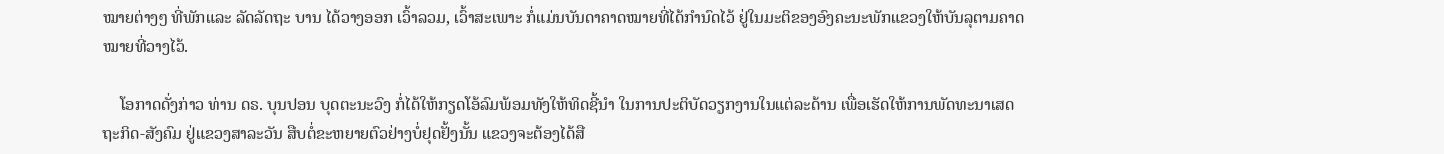ໝາຍຕ່າງໆ ທີ່ພັກແລະ ລັດລັດຖະ ບານ ໄດ້ວາງອອກ ເວົ້າລວມ, ເວົ້າສະເພາະ ກໍ່ແມ່ນບັນດາຄາດໝາຍທີ່ໄດ້ກໍານົດໄວ້ ຢູ່ໃນມະຕິຂອງອົງຄະນະພັກແຂວງໃຫ້ບັນລຸຕາມຄາດໝາຍທີ່ວາງໄວ້.

    ໂອກາດດັ່ງກ່າວ ທ່ານ ດຣ. ບຸນປອນ ບຸດຕະນະວົງ ກໍ່ໄດ້ໃຫ້ກຽດໂອ້ລົມພ້ອມທັງໃຫ້ທິດຊີ້ນຳ ໃນການປະຕິບັດວຽກງານໃນແຕ່ລະດ້ານ ເພື່ອເຮັດໃຫ້ການພັດທະນາເສດຖະກິດ-ສັງຄົມ ຢູ່ແຂວງສາລະວັນ ສືບຕໍ່ຂະຫຍາຍຕົວຢ່າງບໍ່ຢຸດຢັ້ງນັ້ນ ແຂວງຈະຕ້ອງໄດ້ສື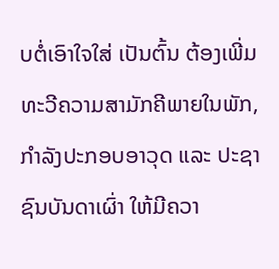ບຕໍ່ເອົາໃຈໃສ່ ເປັນຕົ້ນ ຕ້ອງເພີ່ມທະວີຄວາມສາມັກຄີພາຍໃນພັກ, ກໍາລັງປະກອບອາວຸດ ແລະ ປະຊາຊົນບັນດາເຜົ່າ ໃຫ້ມີຄວາ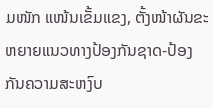ມໜັກ ແໜ້ນເຂັ້ມແຂງ, ຕັ້ງໜ້າຜັນຂະຫຍາຍແນວທາງປ້ອງກັນຊາດ-ປ້ອງກັນຄວາມສະຫງົບ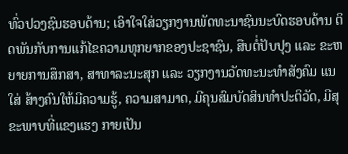ທົ່ວປວງຊົນຮອບດ້ານ; ເອົາໃຈໃສ່ວຽກງານພັດທະນາຊົນນະບົດຮອບດ້ານ ຕິດພັນກັບການແກ້ໄຂຄວາມທຸກຍາກຂອງປະຊາຊົນ, ສືບຕໍ່ປັບປຸງ ແລະ ຂະຫຍາຍການສຶກສາ, ສາທາລະນະສຸກ ແລະ ວຽກງານວັດທະນະທໍາສັງຄົມ ແນໃສ່ ສ້າງຄົນໃຫ້ມີຄວາມຮູ້, ຄວາມສາມາດ, ມີຄຸນສົມບັດສິນທໍາປະຕິວັດ, ມີສຸຂະພາບທີ່ແຂງແຮງ ກາຍເປັນ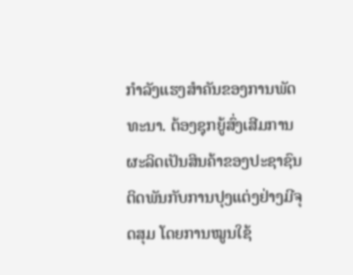ກໍາລັງແຮງສໍາຄັນຂອງການພັດທະນາ. ຕ້ອງຊຸກຍູ້ສົ່ງເສີມການຜະລິດເປັນສິນຄ້າຂອງປະຊາຊົນ ຕິດພັນກັບການປຸງແຕ່ງຢ່າງມີຈຸດສຸມ ໂດຍການໝູນໃຊ້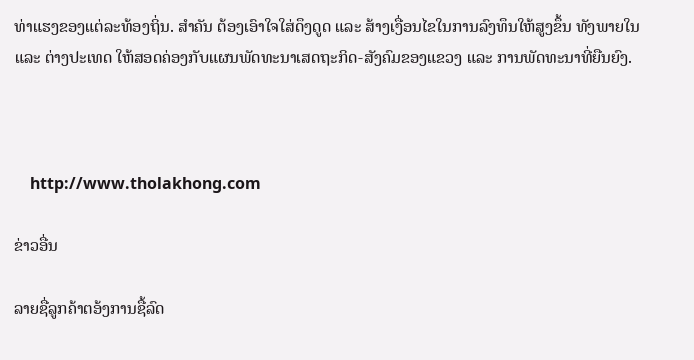ທ່າແຮງຂອງແຕ່ລະທ້ອງຖິ່ນ. ສໍາຄັນ ຕ້ອງເອົາໃຈໃສ່ດຶງດູດ ແລະ ສ້າງເງື່ອນໄຂໃນການລົງທຶນໃຫ້ສູງຂຶ້ນ ທັງພາຍໃນ ແລະ ຕ່າງປະເທດ ໃຫ້ສອດຄ່ອງກັບແຜນພັດທະນາເສດຖະກິດ-ສັງຄົມຂອງແຂວງ ແລະ ການພັດທະນາທີ່ຍືນຍົງ.



    http://www.tholakhong.com

ຂ່າວອື່ນ

ລາຍຊື່ລູກຄ້າຕອ້ງການຊື້ລົດ